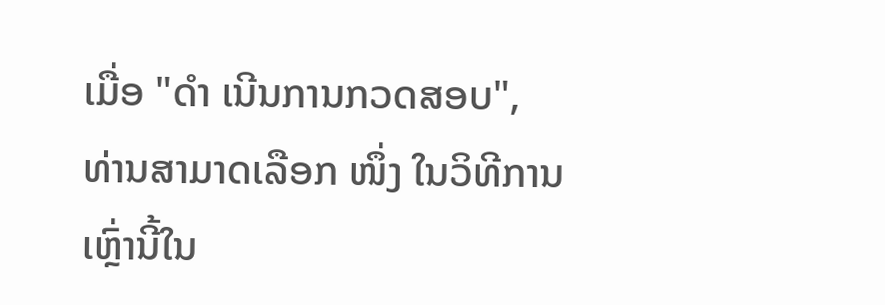ເມື່ອ "ດຳ ເນີນການກວດສອບ", ທ່ານສາມາດເລືອກ ໜຶ່ງ ໃນວິທີການເຫຼົ່ານີ້ໃນ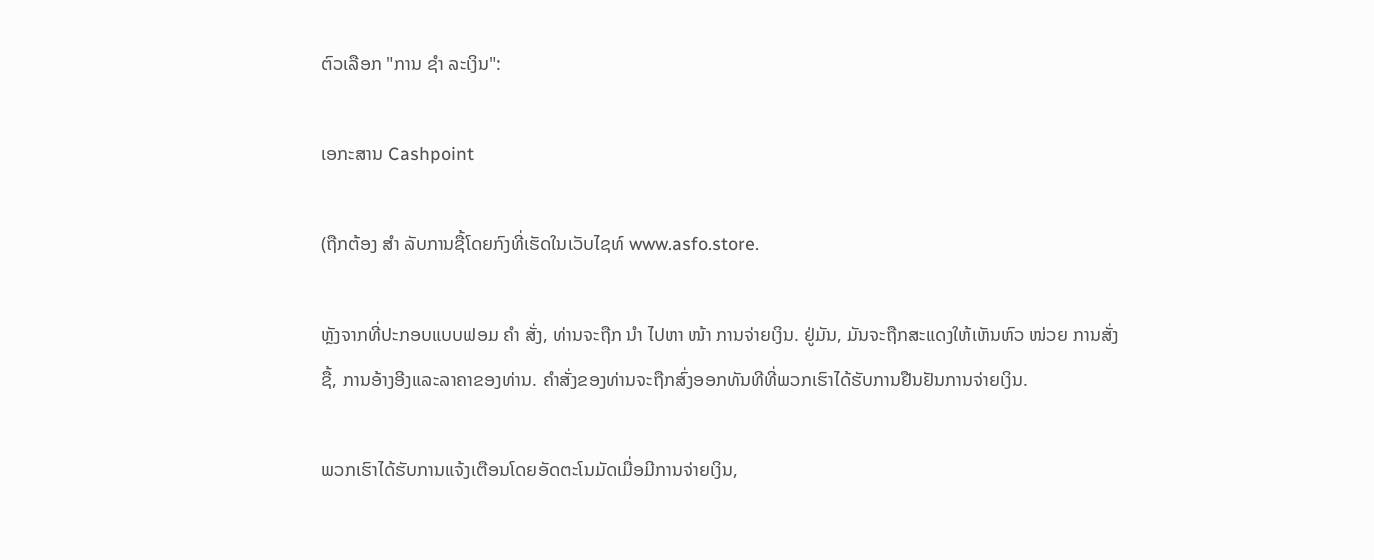ຕົວເລືອກ "ການ ຊຳ ລະເງິນ":

ເອກະສານ Cashpoint

(ຖືກຕ້ອງ ສຳ ລັບການຊື້ໂດຍກົງທີ່ເຮັດໃນເວັບໄຊທ໌ www.asfo.store.

ຫຼັງຈາກທີ່ປະກອບແບບຟອມ ຄຳ ສັ່ງ, ທ່ານຈະຖືກ ນຳ ໄປຫາ ໜ້າ ການຈ່າຍເງິນ. ຢູ່ມັນ, ມັນຈະຖືກສະແດງໃຫ້ເຫັນຫົວ ໜ່ວຍ ການສັ່ງຊື້, ການອ້າງອີງແລະລາຄາຂອງທ່ານ. ຄໍາສັ່ງຂອງທ່ານຈະຖືກສົ່ງອອກທັນທີທີ່ພວກເຮົາໄດ້ຮັບການຢືນຢັນການຈ່າຍເງິນ.

ພວກເຮົາໄດ້ຮັບການແຈ້ງເຕືອນໂດຍອັດຕະໂນມັດເມື່ອມີການຈ່າຍເງິນ,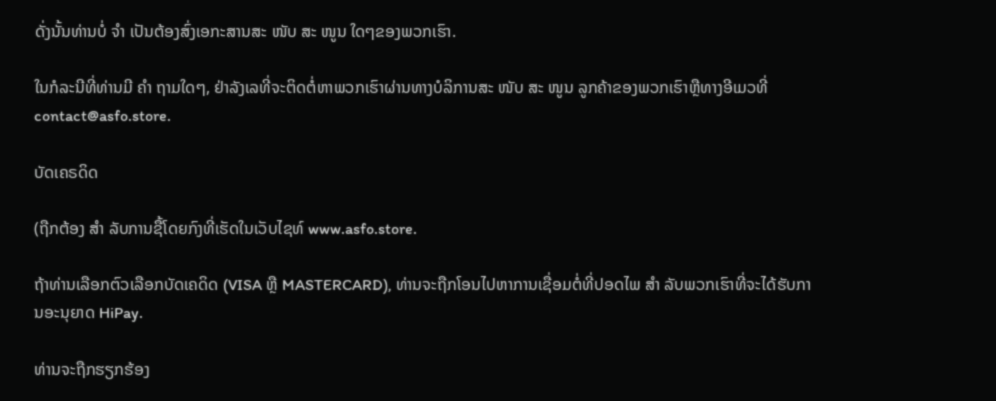ດັ່ງນັ້ນທ່ານບໍ່ ຈຳ ເປັນຕ້ອງສົ່ງເອກະສານສະ ໜັບ ສະ ໜູນ ໃດໆຂອງພວກເຮົາ.

ໃນກໍລະນີທີ່ທ່ານມີ ຄຳ ຖາມໃດໆ, ຢ່າລັງເລທີ່ຈະຕິດຕໍ່ຫາພວກເຮົາຜ່ານທາງບໍລິການສະ ໜັບ ສະ ໜູນ ລູກຄ້າຂອງພວກເຮົາຫຼືທາງອີເມວທີ່ contact@asfo.store.

ບັດເຄຣດິດ

(ຖືກຕ້ອງ ສຳ ລັບການຊື້ໂດຍກົງທີ່ເຮັດໃນເວັບໄຊທ໌ www.asfo.store.

ຖ້າທ່ານເລືອກຕົວເລືອກບັດເຄດິດ (VISA ຫຼື MASTERCARD), ທ່ານຈະຖືກໂອນໄປຫາການເຊື່ອມຕໍ່ທີ່ປອດໄພ ສຳ ລັບພວກເຮົາທີ່ຈະໄດ້ຮັບການອະນຸຍາດ HiPay.

ທ່ານຈະຖືກຮຽກຮ້ອງ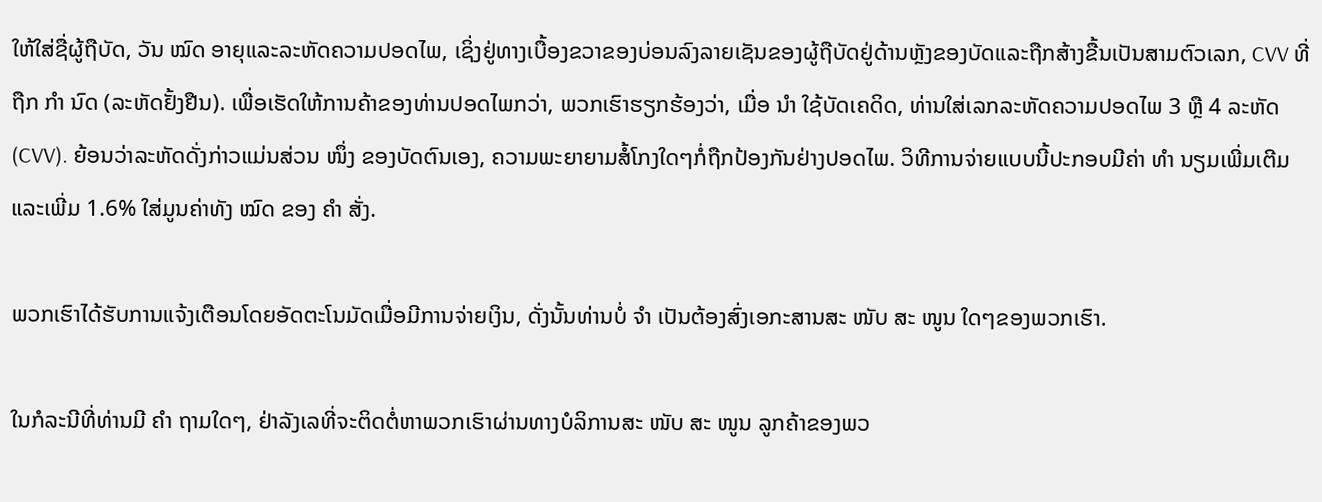ໃຫ້ໃສ່ຊື່ຜູ້ຖືບັດ, ວັນ ໝົດ ອາຍຸແລະລະຫັດຄວາມປອດໄພ, ເຊິ່ງຢູ່ທາງເບື້ອງຂວາຂອງບ່ອນລົງລາຍເຊັນຂອງຜູ້ຖືບັດຢູ່ດ້ານຫຼັງຂອງບັດແລະຖືກສ້າງຂື້ນເປັນສາມຕົວເລກ, CVV ທີ່ຖືກ ກຳ ນົດ (ລະຫັດຢັ້ງຢືນ). ເພື່ອເຮັດໃຫ້ການຄ້າຂອງທ່ານປອດໄພກວ່າ, ພວກເຮົາຮຽກຮ້ອງວ່າ, ເມື່ອ ນຳ ໃຊ້ບັດເຄດິດ, ທ່ານໃສ່ເລກລະຫັດຄວາມປອດໄພ 3 ຫຼື 4 ລະຫັດ (CVV). ຍ້ອນວ່າລະຫັດດັ່ງກ່າວແມ່ນສ່ວນ ໜຶ່ງ ຂອງບັດຕົນເອງ, ຄວາມພະຍາຍາມສໍ້ໂກງໃດໆກໍ່ຖືກປ້ອງກັນຢ່າງປອດໄພ. ວິທີການຈ່າຍແບບນີ້ປະກອບມີຄ່າ ທຳ ນຽມເພີ່ມເຕີມແລະເພີ່ມ 1.6% ໃສ່ມູນຄ່າທັງ ໝົດ ຂອງ ຄຳ ສັ່ງ.

ພວກເຮົາໄດ້ຮັບການແຈ້ງເຕືອນໂດຍອັດຕະໂນມັດເມື່ອມີການຈ່າຍເງິນ, ດັ່ງນັ້ນທ່ານບໍ່ ຈຳ ເປັນຕ້ອງສົ່ງເອກະສານສະ ໜັບ ສະ ໜູນ ໃດໆຂອງພວກເຮົາ.

ໃນກໍລະນີທີ່ທ່ານມີ ຄຳ ຖາມໃດໆ, ຢ່າລັງເລທີ່ຈະຕິດຕໍ່ຫາພວກເຮົາຜ່ານທາງບໍລິການສະ ໜັບ ສະ ໜູນ ລູກຄ້າຂອງພວ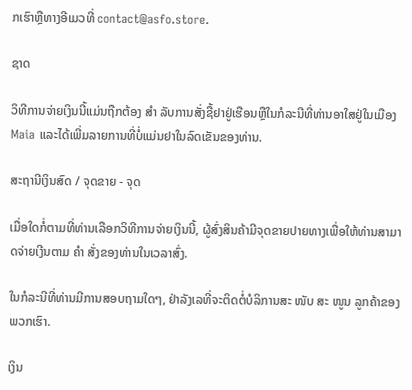ກເຮົາຫຼືທາງອີເມວທີ່ contact@asfo.store.

ຊາດ

ວິທີການຈ່າຍເງິນນີ້ແມ່ນຖືກຕ້ອງ ສຳ ລັບການສັ່ງຊື້ຢາຢູ່ເຮືອນຫຼືໃນກໍລະນີທີ່ທ່ານອາໃສຢູ່ໃນເມືອງ Maia ແລະໄດ້ເພີ່ມລາຍການທີ່ບໍ່ແມ່ນຢາໃນລົດເຂັນຂອງທ່ານ.

ສະຖານີເງິນສົດ / ຈຸດຂາຍ - ຈຸດ

ເມື່ອໃດກໍ່ຕາມທີ່ທ່ານເລືອກວິທີການຈ່າຍເງິນນີ້, ຜູ້ສົ່ງສິນຄ້າມີຈຸດຂາຍປາຍທາງເພື່ອໃຫ້ທ່ານສາມາດຈ່າຍເງີນຕາມ ຄຳ ສັ່ງຂອງທ່ານໃນເວລາສົ່ງ.

ໃນກໍລະນີທີ່ທ່ານມີການສອບຖາມໃດໆ, ຢ່າລັງເລທີ່ຈະຕິດຕໍ່ບໍລິການສະ ໜັບ ສະ ໜູນ ລູກຄ້າຂອງພວກເຮົາ.

ເງິນ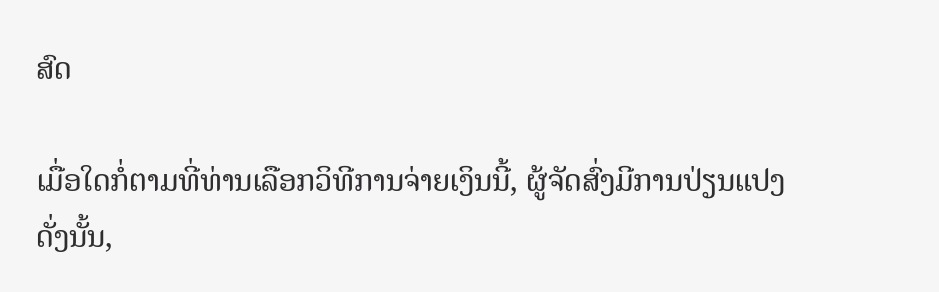ສົດ

ເມື່ອໃດກໍ່ຕາມທີ່ທ່ານເລືອກວິທີການຈ່າຍເງິນນີ້, ຜູ້ຈັດສົ່ງມີການປ່ຽນແປງດັ່ງນັ້ນ,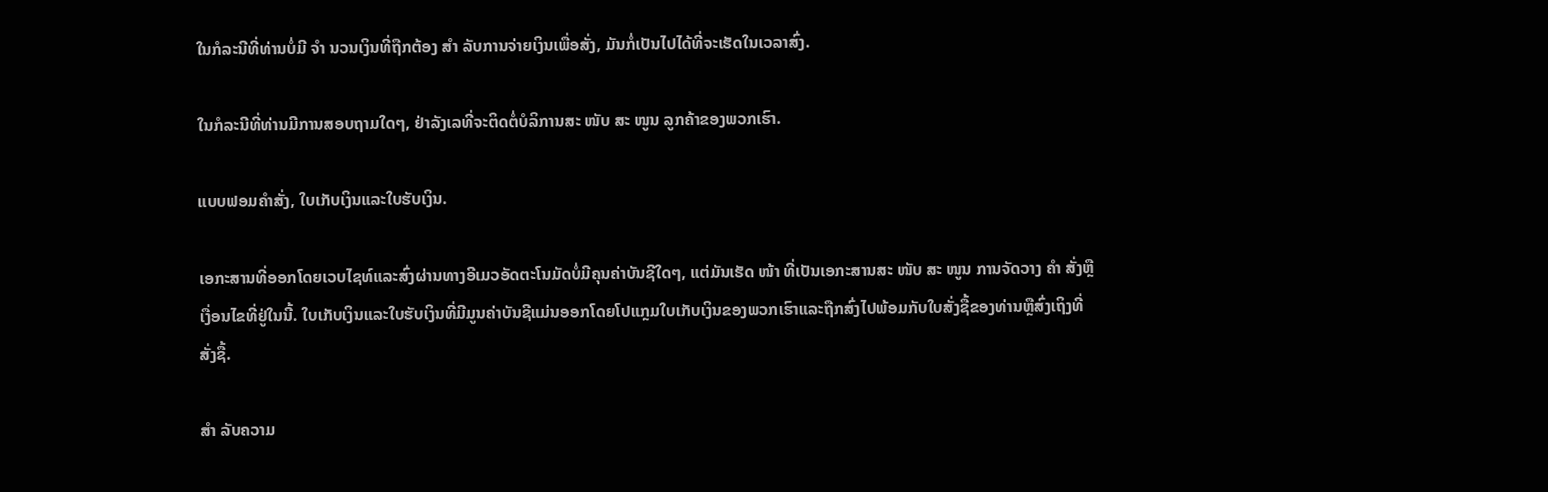ໃນກໍລະນີທີ່ທ່ານບໍ່ມີ ຈຳ ນວນເງິນທີ່ຖືກຕ້ອງ ສຳ ລັບການຈ່າຍເງິນເພື່ອສັ່ງ, ມັນກໍ່ເປັນໄປໄດ້ທີ່ຈະເຮັດໃນເວລາສົ່ງ.

ໃນກໍລະນີທີ່ທ່ານມີການສອບຖາມໃດໆ, ຢ່າລັງເລທີ່ຈະຕິດຕໍ່ບໍລິການສະ ໜັບ ສະ ໜູນ ລູກຄ້າຂອງພວກເຮົາ.

ແບບຟອມຄໍາສັ່ງ, ໃບເກັບເງິນແລະໃບຮັບເງິນ.

ເອກະສານທີ່ອອກໂດຍເວບໄຊທ໌ແລະສົ່ງຜ່ານທາງອີເມວອັດຕະໂນມັດບໍ່ມີຄຸນຄ່າບັນຊີໃດໆ, ແຕ່ມັນເຮັດ ໜ້າ ທີ່ເປັນເອກະສານສະ ໜັບ ສະ ໜູນ ການຈັດວາງ ຄຳ ສັ່ງຫຼືເງື່ອນໄຂທີ່ຢູ່ໃນນີ້. ໃບເກັບເງິນແລະໃບຮັບເງິນທີ່ມີມູນຄ່າບັນຊີແມ່ນອອກໂດຍໂປແກຼມໃບເກັບເງິນຂອງພວກເຮົາແລະຖືກສົ່ງໄປພ້ອມກັບໃບສັ່ງຊື້ຂອງທ່ານຫຼືສົ່ງເຖິງທີ່ສັ່ງຊື້.

ສຳ ລັບຄວາມ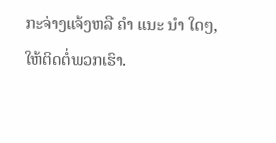ກະຈ່າງແຈ້ງຫລື ຄຳ ແນະ ນຳ ໃດໆ, ໃຫ້ຕິດຕໍ່ພວກເຮົາ.